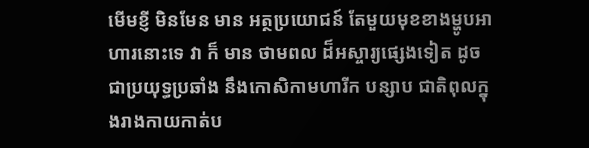មើមខ្ញី មិនមែន មាន អត្ថប្រយោជន៍ តែមួយមុខខាងម្ហូបអាហារនោះទេ វា ក៏ មាន ថាមពល ដ៏អស្ចារ្យផ្សេងទៀត ដូចជាប្រយុទ្ធប្រឆាំង នឹងកោសិកាមហារីក បន្សាប ជាតិពុលក្នុងរាងកាយកាត់ប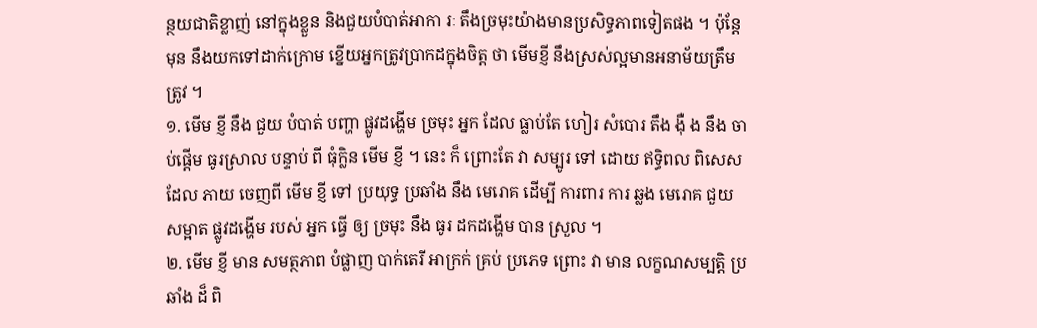ន្ថយជាតិខ្លាញ់ នៅក្នុងខ្លួន និងជួយបំបាត់អាកា រៈ តឹងច្រមុះយ៉ាងមានប្រសិទ្ធភាពទៀតផង ។ ប៉ុន្តែ មុន នឹងយកទៅដាក់ក្រោម ខ្នើយអ្នកត្រូវប្រាកដក្នុងចិត្ត ថា មើមខ្ញី នឹងស្រស់ល្អមានអនាម័យត្រឹមត្រូវ ។
១. មើម ខ្ញី នឹង ជួយ បំបាត់ បញ្ហា ផ្លូវដង្ហើម ច្រមុះ អ្នក ដែល ធ្លាប់តែ ហៀរ សំបោរ តឹង ង៉ឺ ង នឹង ចាប់ផ្ដើម ធូរស្រាល បន្ទាប់ ពី ធុំក្លិន មើម ខ្ញី ។ នេះ ក៏ ព្រោះតែ វា សម្បូរ ទៅ ដោយ ឥទ្ធិពល ពិសេស ដែល ភាយ ចេញពី មើម ខ្ញី ទៅ ប្រយុទ្ធ ប្រឆាំង នឹង មេរោគ ដើម្បី ការពារ ការ ឆ្លង មេរោគ ជួយ សម្អាត ផ្លូវដង្ហើម របស់ អ្នក ធ្វើ ឲ្យ ច្រមុះ នឹង ធូរ ដកដង្ហើម បាន ស្រួល ។
២. មើម ខ្ញី មាន សមត្ថភាព បំផ្លាញ បាក់តេរី អាក្រក់ គ្រប់ ប្រភេទ ព្រោះ វា មាន លក្ខណសម្បត្តិ ប្រឆាំង ដ៏ ពិ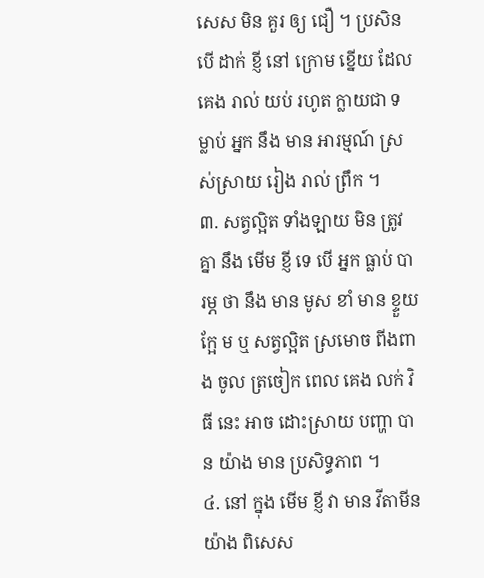សេស មិន គួរ ឲ្យ ជឿ ។ ប្រសិនបើ ដាក់ ខ្ញី នៅ ក្រោម ខ្នើយ ដែល គេង រាល់ យប់ រហូត ក្លាយជា ទម្លាប់ អ្នក នឹង មាន អារម្មណ៍ ស្រស់ស្រាយ រៀង រាល់ ព្រឹក ។
៣. សត្វល្អិត ទាំងឡាយ មិន ត្រូវ គ្នា នឹង មើម ខ្ញី ទេ បើ អ្នក ធ្លាប់ បារម្ភ ថា នឹង មាន មូស ខាំ មាន ខ្ទួយ ក្អែ ម ឬ សត្វល្អិត ស្រមោច ពីងពាង ចូល ត្រចៀក ពេល គេង លក់ វិធី នេះ អាច ដោះស្រាយ បញ្ហា បាន យ៉ាង មាន ប្រសិទ្ធភាព ។
៤. នៅ ក្នុង មើម ខ្ញី វា មាន វីតាមីន យ៉ាង ពិសេស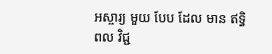អស្ចារ្យ មួយ បែប ដែល មាន ឥទ្ធិពល វិជ្ជ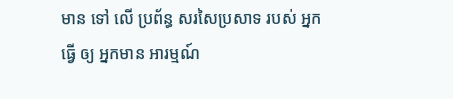មាន ទៅ លើ ប្រព័ន្ធ សរសៃប្រសាទ របស់ អ្នក ធ្វើ ឲ្យ អ្នកមាន អារម្មណ៍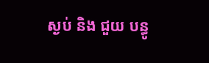ស្ងប់ និង ជួយ បន្ធូ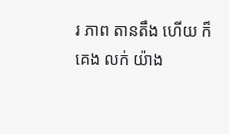រ ភាព តានតឹង ហើយ ក៏ គេង លក់ យ៉ាង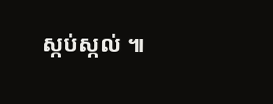ស្កប់ស្កល់ ៕